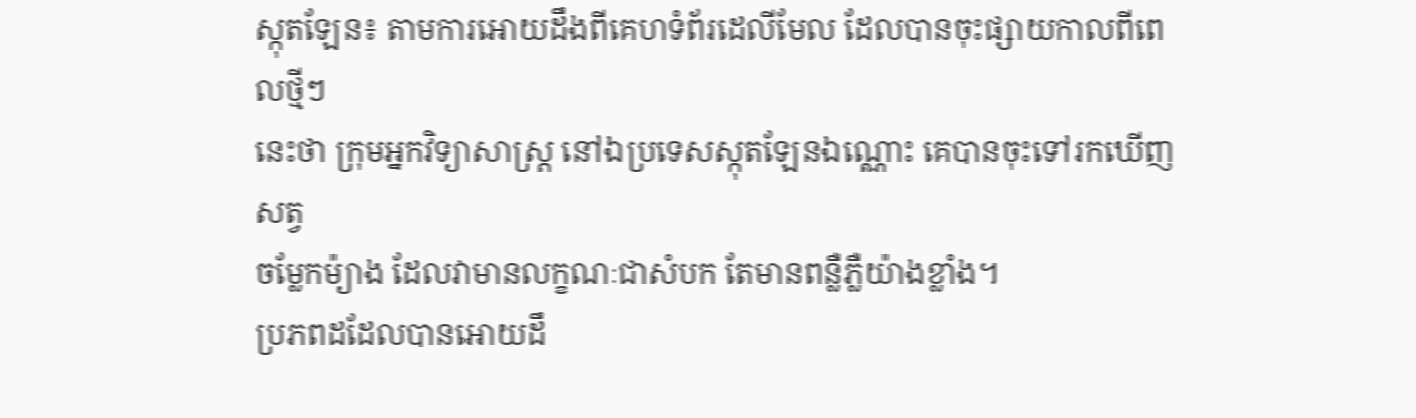ស្កុតឡែន៖ តាមការអោយដឹងពីគេហទំព័រដេលីមែល ដែលបានចុះផ្សាយកាលពីពេលថ្មីៗ
នេះថា ក្រុមអ្នកវិទ្យាសាស្រ្ដ នៅឯប្រទេសស្កុតឡែនឯណ្ណោះ គេបានចុះទៅរកឃើញសត្វ
ចម្លែកម៉្យាង ដែលវាមានលក្ខណៈជាសំបក តែមានពន្លឺភ្លឺយ៉ាងខ្លាំង។
ប្រភពដដែលបានអោយដឹ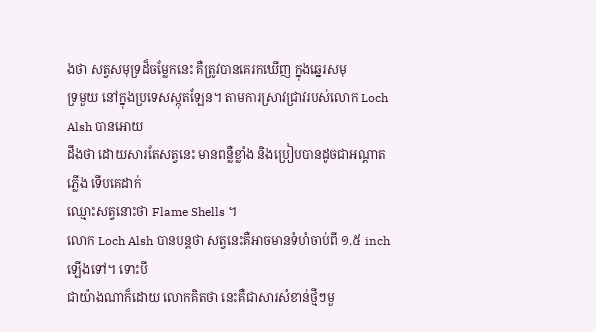ងថា សត្វសមុទ្រដ៏ចម្លែកនេះ គឺត្រូវបានគេរកឃើញ ក្នុងឆ្នេរសមុ
ទ្រមួយ នៅក្នុងប្រទេសស្កុតឡែន។ តាមការស្រាវជ្រាវរបស់លោក Loch Alsh បានអោយ
ដឹងថា ដោយសារតែសត្វនេះ មានពន្លឺខ្លាំង និងប្រៀបបានដូចជាអណ្ដាតភ្លើង ទើបគេដាក់
ឈ្មោះសត្វនោះថា Flame Shells ។
លោក Loch Alsh បានបន្ដថា សត្វនេះគឺអាចមានទំហំចាប់ពី ១.៥ inch ឡើងទៅ។ ទោះបី
ជាយ៉ាងណាក៏ដោយ លោកគិតថា នេះគឺជាសារសំខាន់ថ្មីៗមួ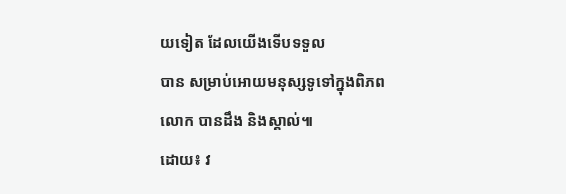យទៀត ដែលយើងទើបទទួល
បាន សម្រាប់អោយមនុស្សទូទៅក្នុងពិភពលោក បានដឹង និងស្គាល់៕
ដោយ៖ វ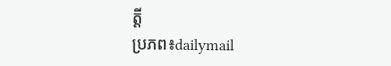ត្ដី
ប្រភព៖dailymail